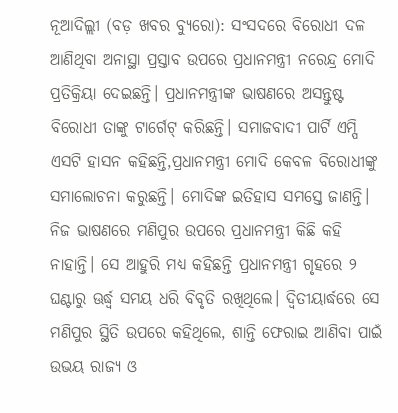ନୂଆଦିଲ୍ଲୀ (ବଡ଼ ଖବର ବ୍ୟୁରୋ): ସଂସଦରେ ବିରୋଧୀ ଦଳ ଆଣିଥିବା ଅନାସ୍ଥା ପ୍ରସ୍ତାବ ଉପରେ ପ୍ରଧାନମନ୍ତ୍ରୀ ନରେନ୍ଦ୍ର ମୋଦି ପ୍ରତିକ୍ରିୟା ଦେଇଛନ୍ତି। ପ୍ରଧାନମନ୍ତ୍ରୀଙ୍କ ଭାଷଣରେ ଅସନ୍ତୁଷ୍ଟ ବିରୋଧୀ ତାଙ୍କୁ ଟାର୍ଗେଟ୍ କରିଛନ୍ତି। ସମାଜବାଦୀ ପାର୍ଟି ଏମ୍ପି ଏସଟି ହାସନ କହିଛନ୍ତି,ପ୍ରଧାନମନ୍ତ୍ରୀ ମୋଦି କେବଳ ବିରୋଧୀଙ୍କୁ ସମାଲୋଚନା କରୁଛନ୍ତି। ମୋଦିଙ୍କ ଇତିହାସ ସମସ୍ତେ ଜାଣନ୍ତି। ନିଜ ଭାଷଣରେ ମଣିପୁର ଉପରେ ପ୍ରଧାନମନ୍ତ୍ରୀ କିଛି କହି ନାହାନ୍ତି। ସେ ଆହୁରି ମଧ୍ୟ କହିଛନ୍ତି ପ୍ରଧାନମନ୍ତ୍ରୀ ଗୃହରେ ୨ ଘଣ୍ଟାରୁ ଊର୍ଦ୍ଧ୍ୱ ସମୟ ଧରି ବିବୃତି ରଖିଥିଲେ। ଦ୍ୱିତୀୟାର୍ଦ୍ଧରେ ସେ ମଣିପୁର ସ୍ଥିତି ଉପରେ କହିଥିଲେ, ଶାନ୍ତି ଫେରାଇ ଆଣିବା ପାଇଁ ଉଭୟ ରାଜ୍ୟ ଓ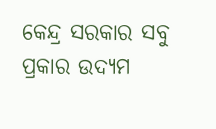କେନ୍ଦ୍ର ସରକାର ସବୁ ପ୍ରକାର ଉଦ୍ୟମ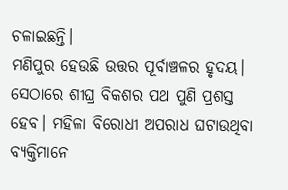ଚଳାଇଛନ୍ତି।
ମଣିପୁର ହେଉଛି ଉତ୍ତର ପୂର୍ବାଞ୍ଚଳର ହୃଦୟ। ସେଠାରେ ଶୀଘ୍ର ବିକଶର ପଥ ପୁଣି ପ୍ରଶସ୍ତ ହେବ। ମହିଳା ବିରୋଧୀ ଅପରାଧ ଘଟାଉଥିବା ବ୍ୟକ୍ତିମାନେ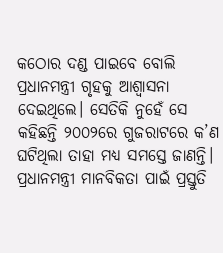କଠୋର ଦଣ୍ଡ ପାଇବେ ବୋଲି ପ୍ରଧାନମନ୍ତ୍ରୀ ଗୃହକୁ ଆଶ୍ୱାସନା ଦେଇଥିଲେ। ସେତିକି ନୁହେଁ ସେ କହିଛନ୍ତି ୨୦୦୨ରେ ଗୁଜରାଟରେ କ’ଣ ଘଟିଥିଲା ତାହା ମଧ୍ୟ ସମସ୍ତେ ଜାଣନ୍ତି। ପ୍ରଧାନମନ୍ତ୍ରୀ ମାନବିକତା ପାଇଁ ପ୍ରସ୍ତୁତି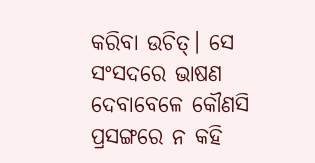କରିବା ଉଚିତ୍। ସେ ସଂସଦରେ ଭାଷଣ ଦେବାବେଳେ କୌଣସି ପ୍ରସଙ୍ଗରେ ନ କହି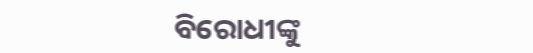ବିରୋଧୀଙ୍କୁ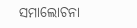ସମାଲୋଚନା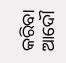କରିବା ଆଦୌ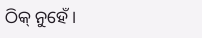ଠିକ୍ ନୁହେଁ।